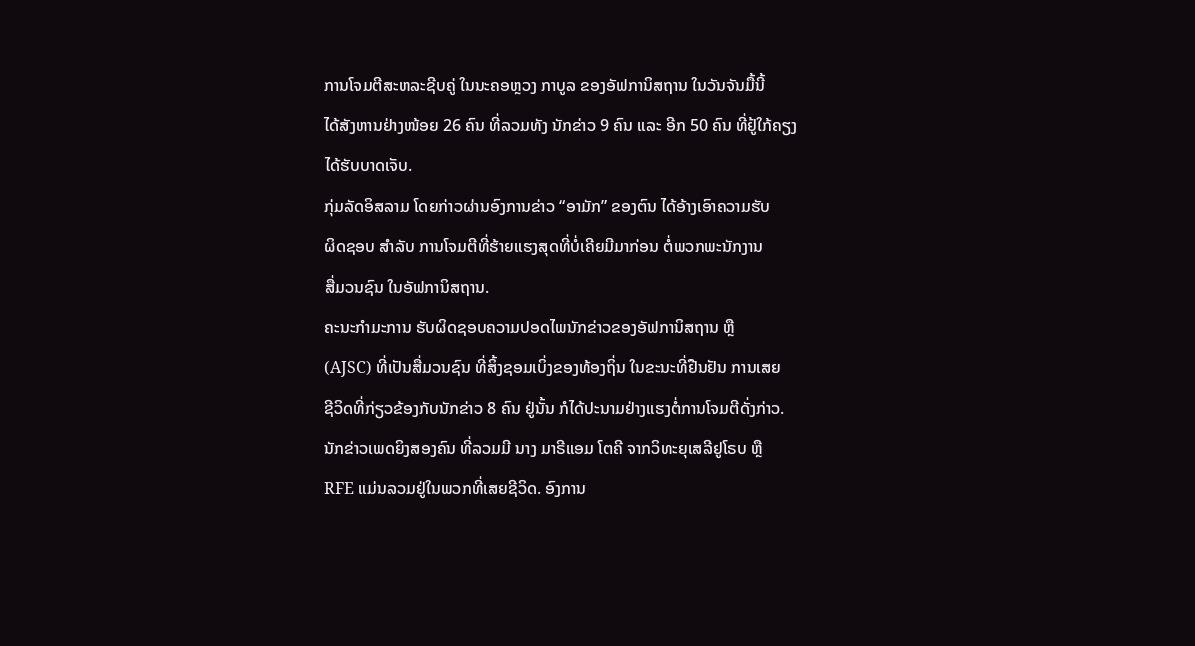ການໂຈມຕີສະຫລະຊີບຄູ່ ໃນນະຄອຫຼວງ ກາບູລ ຂອງອັຟການິສຖານ ໃນວັນຈັນມື້ນີ້
ໄດ້ສັງຫານຢ່າງໜ້ອຍ 26 ຄົນ ທີ່ລວມທັງ ນັກຂ່າວ 9 ຄົນ ແລະ ອີກ 50 ຄົນ ທີ່ຢູ້ໃກ້ຄຽງ
ໄດ້ຮັບບາດເຈັບ.
ກຸ່ມລັດອິສລາມ ໂດຍກ່າວຜ່ານອົງການຂ່າວ “ອາມັກ” ຂອງຕົນ ໄດ້ອ້າງເອົາຄວາມຮັບ
ຜິດຊອບ ສຳລັບ ການໂຈມຕີທີ່ຮ້າຍແຮງສຸດທີ່ບໍ່ເຄີຍມີມາກ່ອນ ຕໍ່ພວກພະນັກງານ
ສື່ມວນຊົນ ໃນອັຟການິສຖານ.
ຄະນະກຳມະການ ຮັບຜິດຊອບຄວາມປອດໄພນັກຂ່າວຂອງອັຟການິສຖານ ຫຼື
(AJSC) ທີ່ເປັນສື່ມວນຊົນ ທີ່ສິ້ງຊອມເບິ່ງຂອງທ້ອງຖິ່ນ ໃນຂະນະທີ່ຢືນຢັນ ການເສຍ
ຊີວິດທີ່ກ່ຽວຂ້ອງກັບນັກຂ່າວ 8 ຄົນ ຢູ່ນັ້ນ ກໍໄດ້ປະນາມຢ່າງແຮງຕໍ່ການໂຈມຕີດັ່ງກ່າວ.
ນັກຂ່າວເພດຍິງສອງຄົນ ທີ່ລວມມີ ນາງ ມາຣີແອມ ໂຕຄີ ຈາກວິທະຍຸເສລີຢູໂຣບ ຫຼື
RFE ແມ່ນລວມຢູ່ໃນພວກທີ່ເສຍຊີວິດ. ອົງການ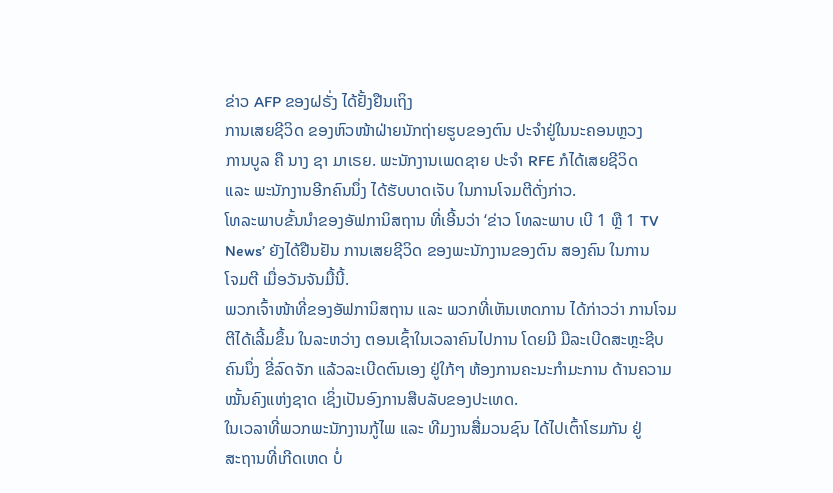ຂ່າວ AFP ຂອງຝຣັ່ງ ໄດ້ຢັ້ງຢືນເຖິງ
ການເສຍຊີວິດ ຂອງຫົວໜ້າຝ່າຍນັກຖ່າຍຮູບຂອງຕົນ ປະຈຳຢູ່ໃນນະຄອນຫຼວງ
ການບູລ ຄື ນາງ ຊາ ມາເຣຍ. ພະນັກງານເພດຊາຍ ປະຈຳ RFE ກໍໄດ້ເສຍຊີວິດ
ແລະ ພະນັກງານອີກຄົນນຶ່ງ ໄດ້ຮັບບາດເຈັບ ໃນການໂຈມຕີດັ່ງກ່າວ.
ໂທລະພາບຂັ້ນນຳຂອງອັຟການິສຖານ ທີ່ເອີ້ນວ່າ ‘ຂ່າວ ໂທລະພາບ ເບີ 1 ຫຼື 1 TV
News’ ຍັງໄດ້ຢືນຢັນ ການເສຍຊີວິດ ຂອງພະນັກງານຂອງຕົນ ສອງຄົນ ໃນການ
ໂຈມຕີ ເມື່ອວັນຈັນມື້ນີ້.
ພວກເຈົ້າໜ້າທີ່ຂອງອັຟການິສຖານ ແລະ ພວກທີ່ເຫັນເຫດການ ໄດ້ກ່າວວ່າ ການໂຈມ
ຕີໄດ້ເລີ້ມຂຶ້ນ ໃນລະຫວ່າງ ຕອນເຊົ້າໃນເວລາຄົນໄປການ ໂດຍມີ ມືລະເບີດສະຫຼະຊີບ
ຄົນນຶ່ງ ຂີ່ລົດຈັກ ແລ້ວລະເບີດຕົນເອງ ຢູ່ໃກ້ໆ ຫ້ອງການຄະນະກຳມະການ ດ້ານຄວາມ
ໝັ້ນຄົງແຫ່ງຊາດ ເຊິ່ງເປັນອົງການສືບລັບຂອງປະເທດ.
ໃນເວລາທີ່ພວກພະນັກງານກູ້ໄພ ແລະ ທີມງານສື່ມວນຊົນ ໄດ້ໄປເຕົ້າໂຮມກັນ ຢູ່
ສະຖານທີ່ເກີດເຫດ ບໍ່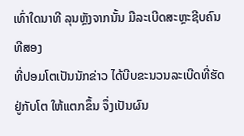ເທົ່າໃດນາທີ ລຸນຫຼັງຈາກນັ້ນ ມືລະເບີດສະຫຼະຊີບຄົນທີສອງ
ທີ່ປອມໂຕເປັນນັກຂ່າວ ໄດ້ບີບຂະນວນລະເບີດທີ່ຮັດຢູ່ກັບໂຕ ໃຫ້ແຕກຂຶ້ນ ຈຶ່ງເປັນຜົນ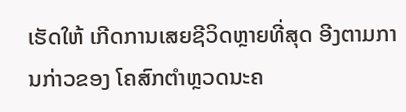ເຮັດໃຫ້ ເກີດການເສຍຊີວິດຫຼາຍທີ່ສຸດ ອີງຕາມການກ່າວຂອງ ໂຄສົກຕຳຫຼວດນະຄ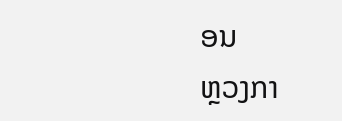ອນ
ຫຼວງກາ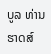ບູລ ທ່ານ ຮາດສ໌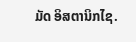ມັດ ອິສຕານິກໄຊ.